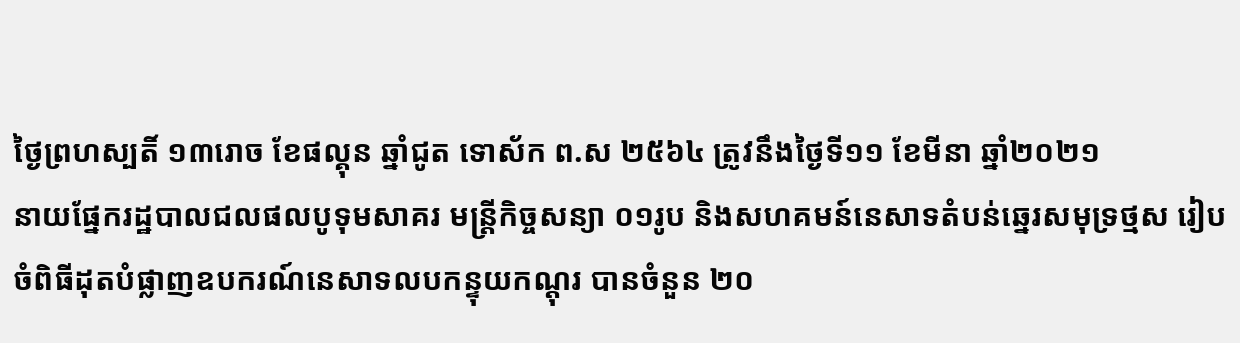ថ្ងៃព្រហស្បតិ៍ ១៣រោច ខែផល្គុន ឆ្នាំជូត ទោស័ក ព.ស ២៥៦៤ ត្រូវនឹងថ្ងៃទី១១ ខែមីនា ឆ្នាំ២០២១
នាយផ្នែករដ្ឋបាលជលផលបូទុមសាគរ មន្ត្រីកិច្ចសន្យា ០១រូប និងសហគមន៍នេសាទតំបន់ឆ្នេរសមុទ្រថ្មស រៀបចំពិធីដុតបំផ្លាញឧបករណ៍នេសាទលបកន្ទុយកណ្តុរ បានចំនួន ២០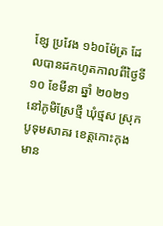ខ្សែ ប្រវែង ១៦០ម៉ែត្រ ដែលបានដកហូតកាលពីថ្ងៃទី ១០ ខែមីនា ឆ្នាំ ២០២១ នៅភូមិស្រែថ្មី ឃុំថ្មស ស្រុកបូទុមសាគរ ខេត្តកោះកុង មាន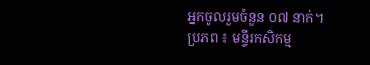អ្នកចូលរួមចំនួន ០៧ នាក់។
ប្រភព ៖ មន្ទីរកសិកម្ម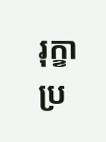រុក្ខាប្រ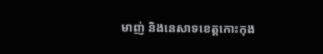មាញ់ និងនេសាទខេត្តកោះកុង